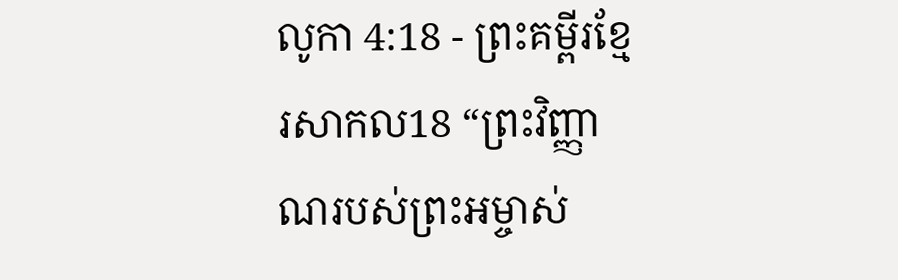លូកា 4:18 - ព្រះគម្ពីរខ្មែរសាកល18 “ព្រះវិញ្ញាណរបស់ព្រះអម្ចាស់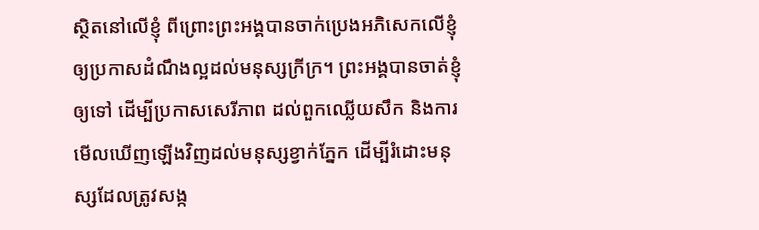ស្ថិតនៅលើខ្ញុំ ពីព្រោះព្រះអង្គបានចាក់ប្រេងអភិសេកលើខ្ញុំ ឲ្យប្រកាសដំណឹងល្អដល់មនុស្សក្រីក្រ។ ព្រះអង្គបានចាត់ខ្ញុំឲ្យទៅ ដើម្បីប្រកាសសេរីភាព ដល់ពួកឈ្លើយសឹក និងការមើលឃើញឡើងវិញដល់មនុស្សខ្វាក់ភ្នែក ដើម្បីរំដោះមនុស្សដែលត្រូវសង្ក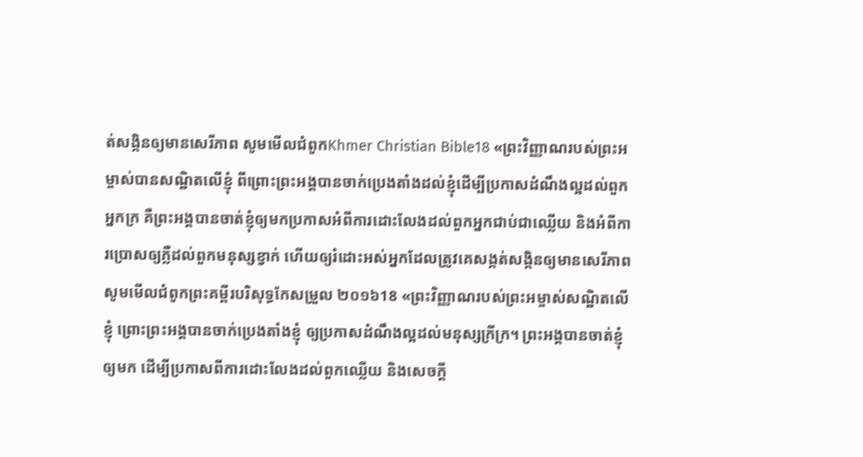ត់សង្កិនឲ្យមានសេរីភាព សូមមើលជំពូកKhmer Christian Bible18 «ព្រះវិញ្ញាណរបស់ព្រះអម្ចាស់បានសណ្ឋិតលើខ្ញុំ ពីព្រោះព្រះអង្គបានចាក់ប្រេងតាំងដល់ខ្ញុំដើម្បីប្រកាសដំណឹងល្អដល់ពួកអ្នកក្រ គឺព្រះអង្គបានចាត់ខ្ញុំឲ្យមកប្រកាសអំពីការដោះលែងដល់ពួកអ្នកជាប់ជាឈ្លើយ និងអំពីការប្រោសឲ្យភ្លឺដល់ពួកមនុស្សខ្វាក់ ហើយឲ្យរំដោះអស់អ្នកដែលត្រូវគេសង្កត់សង្កិនឲ្យមានសេរីភាព សូមមើលជំពូកព្រះគម្ពីរបរិសុទ្ធកែសម្រួល ២០១៦18 «ព្រះវិញ្ញាណរបស់ព្រះអម្ចាស់សណ្ឋិតលើខ្ញុំ ព្រោះព្រះអង្គបានចាក់ប្រេងតាំងខ្ញុំ ឲ្យប្រកាសដំណឹងល្អដល់មនុស្សក្រីក្រ។ ព្រះអង្គបានចាត់ខ្ញុំឲ្យមក ដើម្បីប្រកាសពីការដោះលែងដល់ពួកឈ្លើយ និងសេចក្តី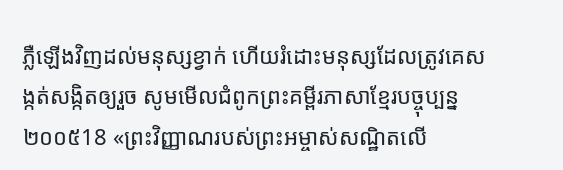ភ្លឺឡើងវិញដល់មនុស្សខ្វាក់ ហើយរំដោះមនុស្សដែលត្រូវគេសង្កត់សង្កិតឲ្យរួច សូមមើលជំពូកព្រះគម្ពីរភាសាខ្មែរបច្ចុប្បន្ន ២០០៥18 «ព្រះវិញ្ញាណរបស់ព្រះអម្ចាស់សណ្ឋិតលើ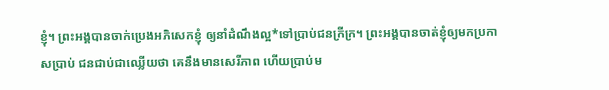ខ្ញុំ។ ព្រះអង្គបានចាក់ប្រេងអភិសេកខ្ញុំ ឲ្យនាំដំណឹងល្អ*ទៅប្រាប់ជនក្រីក្រ។ ព្រះអង្គបានចាត់ខ្ញុំឲ្យមកប្រកាសប្រាប់ ជនជាប់ជាឈ្លើយថា គេនឹងមានសេរីភាព ហើយប្រាប់ម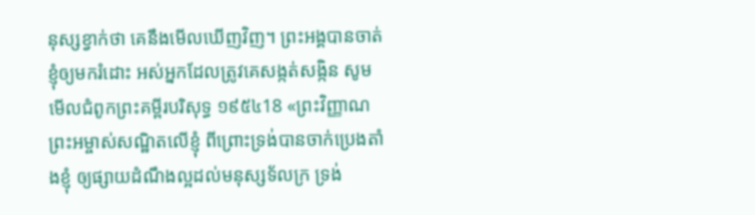នុស្សខ្វាក់ថា គេនឹងមើលឃើញវិញ។ ព្រះអង្គបានចាត់ខ្ញុំឲ្យមករំដោះ អស់អ្នកដែលត្រូវគេសង្កត់សង្កិន សូមមើលជំពូកព្រះគម្ពីរបរិសុទ្ធ ១៩៥៤18 «ព្រះវិញ្ញាណព្រះអម្ចាស់សណ្ឋិតលើខ្ញុំ ពីព្រោះទ្រង់បានចាក់ប្រេងតាំងខ្ញុំ ឲ្យផ្សាយដំណឹងល្អដល់មនុស្សទ័លក្រ ទ្រង់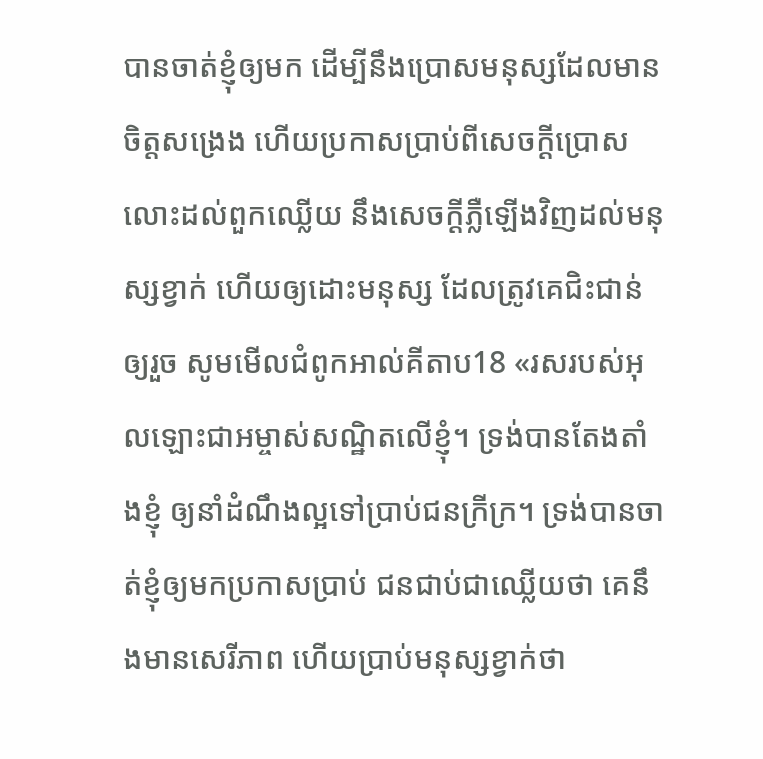បានចាត់ខ្ញុំឲ្យមក ដើម្បីនឹងប្រោសមនុស្សដែលមានចិត្តសង្រេង ហើយប្រកាសប្រាប់ពីសេចក្ដីប្រោសលោះដល់ពួកឈ្លើយ នឹងសេចក្ដីភ្លឺឡើងវិញដល់មនុស្សខ្វាក់ ហើយឲ្យដោះមនុស្ស ដែលត្រូវគេជិះជាន់ឲ្យរួច សូមមើលជំពូកអាល់គីតាប18 «រសរបស់អុលឡោះជាអម្ចាស់សណ្ឋិតលើខ្ញុំ។ ទ្រង់បានតែងតាំងខ្ញុំ ឲ្យនាំដំណឹងល្អទៅប្រាប់ជនក្រីក្រ។ ទ្រង់បានចាត់ខ្ញុំឲ្យមកប្រកាសប្រាប់ ជនជាប់ជាឈ្លើយថា គេនឹងមានសេរីភាព ហើយប្រាប់មនុស្សខ្វាក់ថា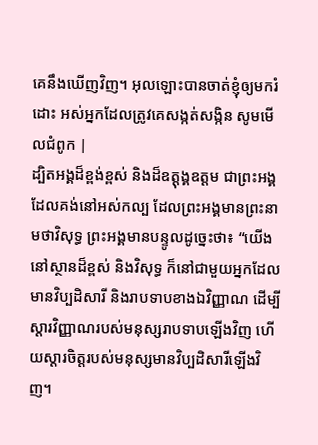គេនឹងឃើញវិញ។ អុលឡោះបានចាត់ខ្ញុំឲ្យមករំដោះ អស់អ្នកដែលត្រូវគេសង្កត់សង្កិន សូមមើលជំពូក |
ដ្បិតអង្គដ៏ខ្ពង់ខ្ពស់ និងដ៏ឧត្ដុង្គឧត្ដម ជាព្រះអង្គដែលគង់នៅអស់កល្ប ដែលព្រះអង្គមានព្រះនាមថាវិសុទ្ធ ព្រះអង្គមានបន្ទូលដូច្នេះថា៖ “យើងនៅស្ថានដ៏ខ្ពស់ និងវិសុទ្ធ ក៏នៅជាមួយអ្នកដែលមានវិប្បដិសារី និងរាបទាបខាងឯវិញ្ញាណ ដើម្បីស្ដារវិញ្ញាណរបស់មនុស្សរាបទាបឡើងវិញ ហើយស្ដារចិត្តរបស់មនុស្សមានវិប្បដិសារីឡើងវិញ។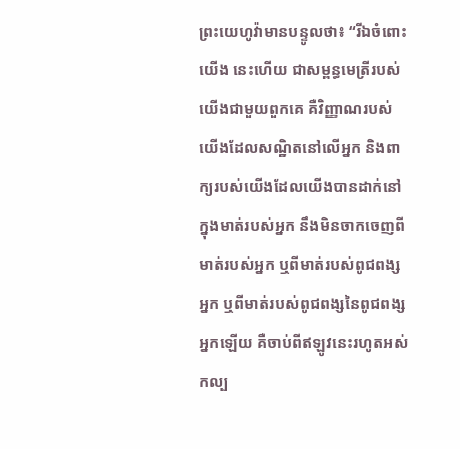ព្រះយេហូវ៉ាមានបន្ទូលថា៖ “រីឯចំពោះយើង នេះហើយ ជាសម្ពន្ធមេត្រីរបស់យើងជាមួយពួកគេ គឺវិញ្ញាណរបស់យើងដែលសណ្ឋិតនៅលើអ្នក និងពាក្យរបស់យើងដែលយើងបានដាក់នៅក្នុងមាត់របស់អ្នក នឹងមិនចាកចេញពីមាត់របស់អ្នក ឬពីមាត់របស់ពូជពង្សអ្នក ឬពីមាត់របស់ពូជពង្សនៃពូជពង្សអ្នកឡើយ គឺចាប់ពីឥឡូវនេះរហូតអស់កល្ប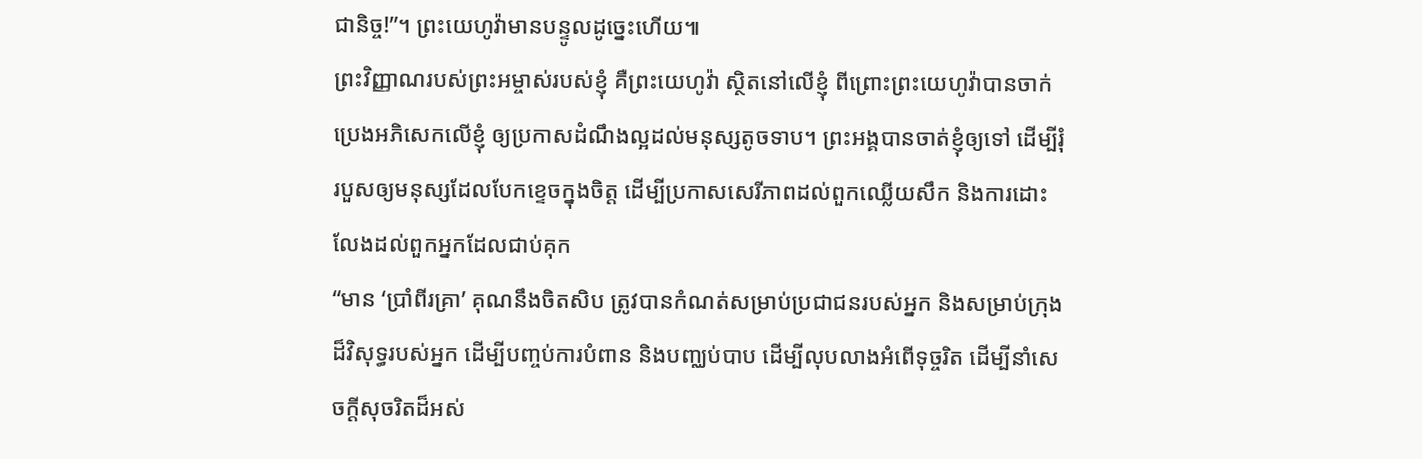ជានិច្ច!”។ ព្រះយេហូវ៉ាមានបន្ទូលដូច្នេះហើយ៕
ព្រះវិញ្ញាណរបស់ព្រះអម្ចាស់របស់ខ្ញុំ គឺព្រះយេហូវ៉ា ស្ថិតនៅលើខ្ញុំ ពីព្រោះព្រះយេហូវ៉ាបានចាក់ប្រេងអភិសេកលើខ្ញុំ ឲ្យប្រកាសដំណឹងល្អដល់មនុស្សតូចទាប។ ព្រះអង្គបានចាត់ខ្ញុំឲ្យទៅ ដើម្បីរុំរបួសឲ្យមនុស្សដែលបែកខ្ទេចក្នុងចិត្ត ដើម្បីប្រកាសសេរីភាពដល់ពួកឈ្លើយសឹក និងការដោះលែងដល់ពួកអ្នកដែលជាប់គុក
“មាន ‘ប្រាំពីរគ្រា’ គុណនឹងចិតសិប ត្រូវបានកំណត់សម្រាប់ប្រជាជនរបស់អ្នក និងសម្រាប់ក្រុងដ៏វិសុទ្ធរបស់អ្នក ដើម្បីបញ្ចប់ការបំពាន និងបញ្ឈប់បាប ដើម្បីលុបលាងអំពើទុច្ចរិត ដើម្បីនាំសេចក្ដីសុចរិតដ៏អស់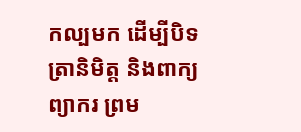កល្បមក ដើម្បីបិទត្រានិមិត្ត និងពាក្យព្យាករ ព្រម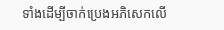ទាំងដើម្បីចាក់ប្រេងអភិសេកលើ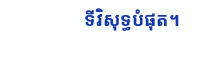ទីវិសុទ្ធបំផុត។